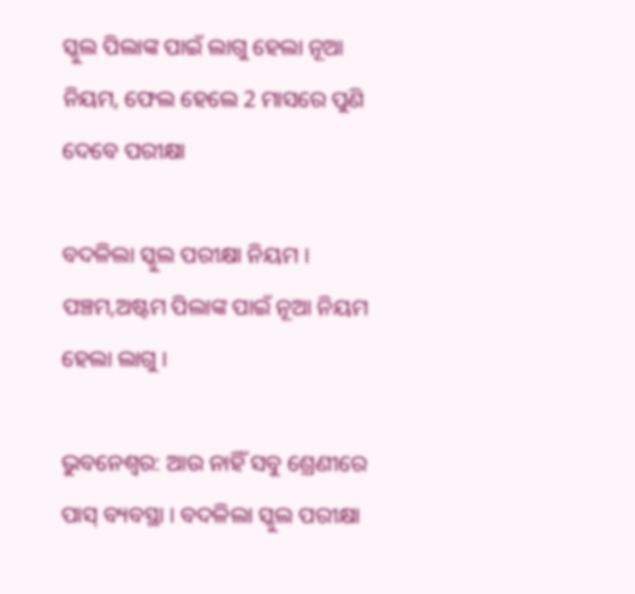ସ୍କୁଲ ପିଲାଙ୍କ ପାଇଁ ଲାଗୁ ହେଲା ନୂଆ ନିୟମ, ଫେଲ ହେଲେ 2 ମାସରେ ପୁଣି ଦେବେ ପରୀକ୍ଷା

ବଦଳିଲା ସ୍କୁଲ ପରୀକ୍ଷା ନିୟମ । ପଞ୍ଚମ,ଅଷ୍ଟମ ପିଲାଙ୍କ ପାଇଁ ନୂଆ ନିୟମ ହେଲା ଲାଗୁ ।

ଭୁବନେଶ୍ବର: ଆଉ ନାହିଁ ସବୁ ଶ୍ରେଣୀରେ ପାସ୍ ବ୍ୟବସ୍ଥା । ବଦଳିଲା ସ୍କୁଲ ପରୀକ୍ଷା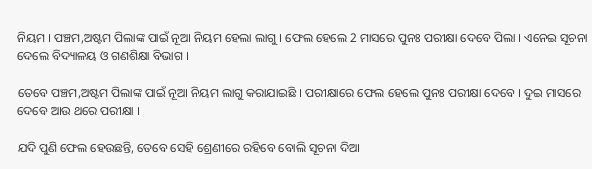ନିୟମ । ପଞ୍ଚମ,ଅଷ୍ଟମ ପିଲାଙ୍କ ପାଇଁ ନୂଆ ନିୟମ ହେଲା ଲାଗୁ । ଫେଲ ହେଲେ 2 ମାସରେ ପୁନଃ ପରୀକ୍ଷା ଦେବେ ପିଲା । ଏନେଇ ସୂଚନା ଦେଲେ ବିଦ୍ୟାଳୟ ଓ ଗଣଶିକ୍ଷା ବିଭାଗ ।

ତେବେ ପଞ୍ଚମ,ଅଷ୍ଟମ ପିଲାଙ୍କ ପାଇଁ ନୂଆ ନିୟମ ଲାଗୁ କରାଯାଇଛି । ପରୀକ୍ଷାରେ ଫେଲ ହେଲେ ପୁନଃ ପରୀକ୍ଷା ଦେବେ । ଦୁଇ ମାସରେ ଦେବେ ଆଉ ଥରେ ପରୀକ୍ଷା ।

ଯଦି ପୁଣି ଫେଲ ହେଉଛନ୍ତି, ତେବେ ସେହି ଶ୍ରେଣୀରେ ରହିବେ ବୋଲି ସୂଚନା ଦିଆ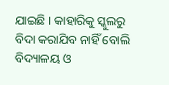ଯାଇଛି । କାହାରିକୁ ସ୍କୁଲରୁ ବିଦା କରାଯିବ ନାହିଁ ବୋଲି ବିଦ୍ୟାଳୟ ଓ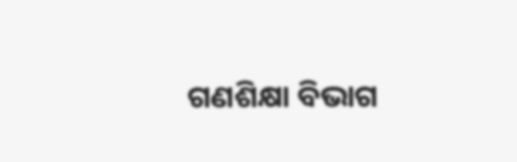ଗଣଶିକ୍ଷା ବିଭାଗ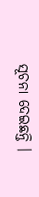ସୂଚନା ଦେଇଛନ୍ତି ।